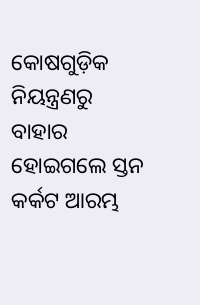କୋଷଗୁଡ଼ିକ ନିୟନ୍ତ୍ରଣରୁ ବାହାର ହୋଇଗଲେ ସ୍ତନ କର୍କଟ ଆରମ୍ଭ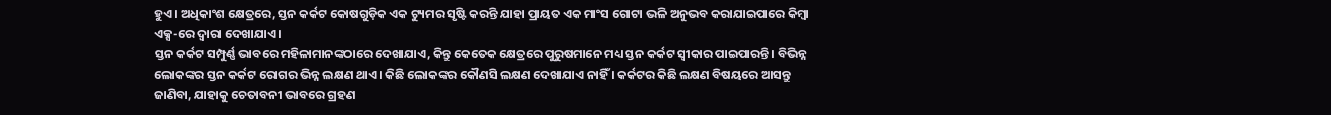ହୁଏ । ଅଧିକାଂଶ କ୍ଷେତ୍ରରେ, ସ୍ତନ କର୍କଟ କୋଷଗୁଡ଼ିକ ଏକ ଟ୍ୟୁମର ସୃଷ୍ଟି କରନ୍ତି ଯାହା ପ୍ରାୟତ ଏକ ମାଂସ ଗୋଟା ଭଳି ଅନୁଭବ କରାଯାଇପାରେ କିମ୍ବା ଏକ୍ସ-ରେ ଦ୍ୱାରା ଦେଖାଯାଏ ।
ସ୍ତନ କର୍କଟ ସମ୍ପୁର୍ଣ୍ଣ ଭାବରେ ମହିଳାମାନଙ୍କଠାରେ ଦେଖାଯାଏ, କିନ୍ତୁ କେତେକ କ୍ଷେତ୍ରରେ ପୁରୁଷମାନେ ମଧ୍ୟ ସ୍ତନ କର୍କଟ ସ୍ୱୀକାର ପାଇପାରନ୍ତି । ବିଭିନ୍ନ ଲୋକଙ୍କର ସ୍ତନ କର୍କଟ ରୋଗର ଭିନ୍ନ ଲକ୍ଷଣ ଥାଏ । କିଛି ଲୋକଙ୍କର କୌଣସି ଲକ୍ଷଣ ଦେଖାଯାଏ ନାହିଁ । କର୍କଟର କିଛି ଲକ୍ଷଣ ବିଷୟରେ ଆସନ୍ତୁ ଜାଣିବା, ଯାହାକୁ ଚେତାବନୀ ଭାବରେ ଗ୍ରହଣ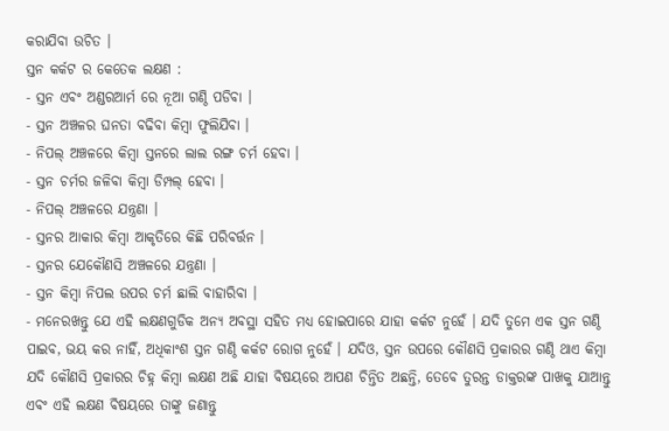କରାଯିବା ଉଚିତ ।
ସ୍ତନ କର୍କଟ ର କେତେକ ଲକ୍ଷଣ :
- ସ୍ତନ ଏବଂ ଅଣ୍ଡରଆର୍ମ ରେ ନୂଆ ଗଣ୍ଠି ପଡିବା ।
- ସ୍ତନ ଅଞ୍ଚଳର ଘନତା ବଢିବା କିମ୍ବା ଫୁଲିଯିବା ।
- ନିପଲ୍ ଅଞ୍ଚଳରେ କିମ୍ବା ସ୍ତନରେ ଲାଲ ରଙ୍ଗ ଚର୍ମ ହେବା ।
- ସ୍ତନ ଚର୍ମର ଜଳିବା କିମ୍ବା ଡିମ୍ପଲ୍ ହେବା ।
- ନିପଲ୍ ଅଞ୍ଚଳରେ ଯନ୍ତ୍ରଣା ।
- ସ୍ତନର ଆକାର କିମ୍ବା ଆକୃତିରେ କିଛି ପରିବର୍ତ୍ତନ ।
- ସ୍ତନର ଯେକୌଣସି ଅଞ୍ଚଳରେ ଯନ୍ତ୍ରଣା ।
- ସ୍ତନ କିମ୍ବା ନିପଲ ଉପର ଚର୍ମ ଛାଲି ବାହାରିବା ।
- ମନେରଖନ୍ତୁ ଯେ ଏହି ଲକ୍ଷଣଗୁଡିକ ଅନ୍ୟ ଅବସ୍ଥା ସହିତ ମଧ୍ୟ ହୋଇପାରେ ଯାହା କର୍କଟ ନୁହେଁ । ଯଦି ତୁମେ ଏକ ସ୍ତନ ଗଣ୍ଠି ପାଇବ, ଭୟ କର ନାହିଁ, ଅଧିକାଂଶ ସ୍ତନ ଗଣ୍ଠି କର୍କଟ ରୋଗ ନୁହେଁ । ଯଦିଓ, ସ୍ତନ ଉପରେ କୌଣସି ପ୍ରକାରର ଗଣ୍ଠି ଥାଏ କିମ୍ବା ଯଦି କୌଣସି ପ୍ରକାରର ଚିହ୍ନ କିମ୍ବା ଲକ୍ଷଣ ଅଛି ଯାହା ବିଷୟରେ ଆପଣ ଚିନ୍ତିତ ଅଛନ୍ତି, ତେବେ ତୁରନ୍ତ ଡାକ୍ତରଙ୍କ ପାଖକୁ ଯାଆନ୍ତୁ ଏବଂ ଏହି ଲକ୍ଷଣ ବିଷୟରେ ତାଙ୍କୁ ଜଣାନ୍ତୁ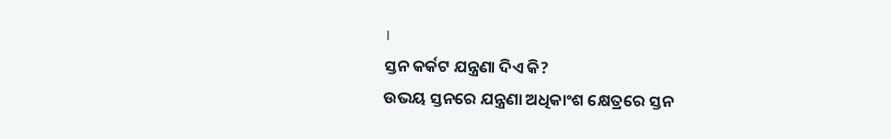।
ସ୍ତନ କର୍କଟ ଯନ୍ତ୍ରଣା ଦିଏ କି?
ଉଭୟ ସ୍ତନରେ ଯନ୍ତ୍ରଣା ଅଧିକାଂଶ କ୍ଷେତ୍ରରେ ସ୍ତନ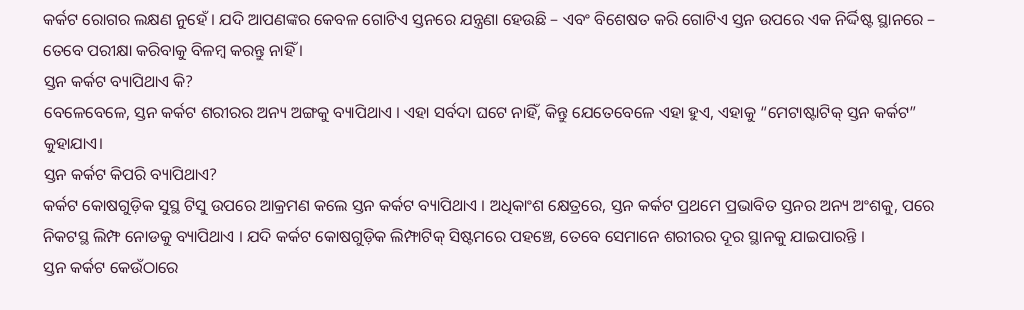କର୍କଟ ରୋଗର ଲକ୍ଷଣ ନୁହେଁ । ଯଦି ଆପଣଙ୍କର କେବଳ ଗୋଟିଏ ସ୍ତନରେ ଯନ୍ତ୍ରଣା ହେଉଛି – ଏବଂ ବିଶେଷତ କରି ଗୋଟିଏ ସ୍ତନ ଉପରେ ଏକ ନିର୍ଦ୍ଦିଷ୍ଟ ସ୍ଥାନରେ – ତେବେ ପରୀକ୍ଷା କରିବାକୁ ବିଳମ୍ବ କରନ୍ତୁ ନାହିଁ ।
ସ୍ତନ କର୍କଟ ବ୍ୟାପିଥାଏ କି?
ବେଳେବେଳେ, ସ୍ତନ କର୍କଟ ଶରୀରର ଅନ୍ୟ ଅଙ୍ଗକୁ ବ୍ୟାପିଥାଏ । ଏହା ସର୍ବଦା ଘଟେ ନାହିଁ, କିନ୍ତୁ ଯେତେବେଳେ ଏହା ହୁଏ, ଏହାକୁ “ମେଟାଷ୍ଟାଟିକ୍ ସ୍ତନ କର୍କଟ” କୁହାଯାଏ।
ସ୍ତନ କର୍କଟ କିପରି ବ୍ୟାପିଥାଏ?
କର୍କଟ କୋଷଗୁଡ଼ିକ ସୁସ୍ଥ ଟିସୁ ଉପରେ ଆକ୍ରମଣ କଲେ ସ୍ତନ କର୍କଟ ବ୍ୟାପିଥାଏ । ଅଧିକାଂଶ କ୍ଷେତ୍ରରେ, ସ୍ତନ କର୍କଟ ପ୍ରଥମେ ପ୍ରଭାବିତ ସ୍ତନର ଅନ୍ୟ ଅଂଶକୁ, ପରେ ନିକଟସ୍ଥ ଲିମ୍ଫ ନୋଡକୁ ବ୍ୟାପିଥାଏ । ଯଦି କର୍କଟ କୋଷଗୁଡ଼ିକ ଲିମ୍ଫାଟିକ୍ ସିଷ୍ଟମରେ ପହଞ୍ଚେ, ତେବେ ସେମାନେ ଶରୀରର ଦୂର ସ୍ଥାନକୁ ଯାଇପାରନ୍ତି ।
ସ୍ତନ କର୍କଟ କେଉଁଠାରେ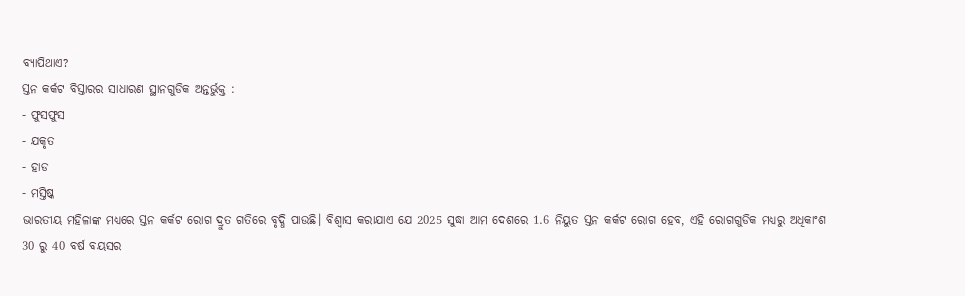ବ୍ୟାପିଥାଏ?
ସ୍ତନ କର୍କଟ ବିସ୍ତାରର ସାଧାରଣ ସ୍ଥାନଗୁଡିକ ଅନ୍ତର୍ଭୁକ୍ତ :
- ଫୁସଫୁସ
- ଯକୃତ
- ହାଡ
- ମସ୍ତିଷ୍କ
ଭାରତୀୟ ମହିଳାଙ୍କ ମଧ୍ୟରେ ସ୍ତନ କର୍କଟ ରୋଗ ଦ୍ରୁତ ଗତିରେ ବୃଦ୍ଧି ପାଉଛି। ବିଶ୍ଵାସ କରାଯାଏ ଯେ 2025 ସୁଦ୍ଧା ଆମ ଦେଶରେ 1.6 ନିୟୁତ ସ୍ତନ କର୍କଟ ରୋଗ ହେବ, ଏହି ରୋଗଗୁଡିକ ମଧ୍ୟରୁ ଅଧିକାଂଶ 30 ରୁ 40 ବର୍ଷ ବୟସର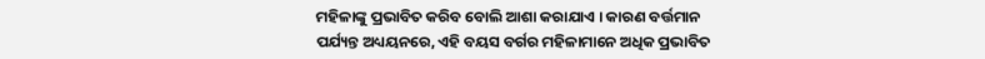ମହିଳାଙ୍କୁ ପ୍ରଭାବିତ କରିବ ବୋଲି ଆଶା କରାଯାଏ । କାରଣ ବର୍ତ୍ତମାନ ପର୍ଯ୍ୟନ୍ତ ଅଧ୍ୟୟନରେ, ଏହି ବୟସ ବର୍ଗର ମହିଳାମାନେ ଅଧିକ ପ୍ରଭାବିତ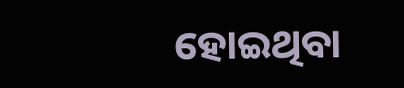ହୋଇଥିବା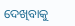ଦେଖିବାକୁ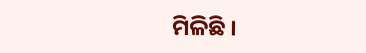ମିଳିଛି ।